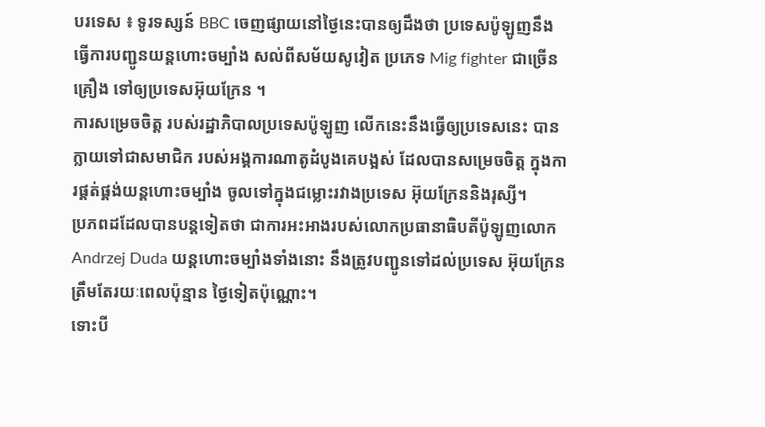បរទេស ៖ ទូរទស្សន៍ BBC ចេញផ្សាយនៅថ្ងៃនេះបានឲ្យដឹងថា ប្រទេសប៉ូឡូញនឹង ធ្វើការបញ្ជូនយន្តហោះចម្បាំង សល់ពីសម័យសូវៀត ប្រភេទ Mig fighter ជាច្រើនគ្រឿង ទៅឲ្យប្រទេសអ៊ុយក្រែន ។
ការសម្រេចចិត្ត របស់រដ្ឋាភិបាលប្រទេសប៉ូឡូញ លើកនេះនឹងធ្វើឲ្យប្រទេសនេះ បានក្លាយទៅជាសមាជិក របស់អង្គការណាតូដំបូងគេបង្អស់ ដែលបានសម្រេចចិត្ត ក្នុងការផ្គត់ផ្គង់យន្តហោះចម្បាំង ចូលទៅក្នុងជម្លោះរវាងប្រទេស អ៊ុយក្រែននិងរុស្សី។
ប្រភពដដែលបានបន្តទៀតថា ជាការអះអាងរបស់លោកប្រធានាធិបតីប៉ូឡូញលោក Andrzej Duda យន្តហោះចម្បាំងទាំងនោះ នឹងត្រូវបញ្ជូនទៅដល់ប្រទេស អ៊ុយក្រែនត្រឹមតែរយៈពេលប៉ុន្មាន ថ្ងៃទៀតប៉ុណ្ណោះ។
ទោះបី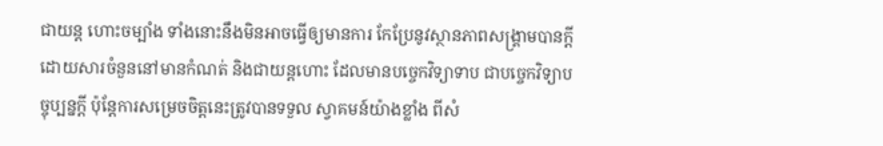ជាយន្ត ហោះចម្បាំង ទាំងនោះនឹងមិនអាចធ្វើឲ្យមានការ កែប្រែនូវស្ថានភាពសង្គ្រាមបានក្តី ដោយសារចំនួននៅមានកំណត់ និងជាយន្តហោះ ដែលមានបច្ចេកវិទ្យាទាប ជាបច្ចេកវិទ្យាបច្ចុប្បន្នក្តី ប៉ុន្តែការសម្រេចចិត្តនេះត្រូវបានទទួល ស្វាគមន៍យ៉ាងខ្លាំង ពីសំ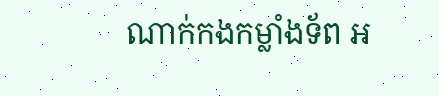ណាក់កងកម្លាំងទ័ព អ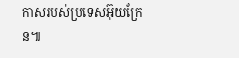កាសរបស់ប្រទេសអ៊ុយក្រែន៕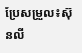ប្រែសម្រួល៖ស៊ុនលី